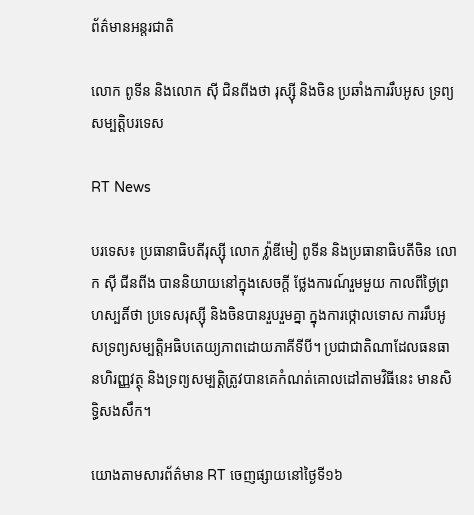ព័ត៌មានអន្តរជាតិ

លោក ពូទីន និងលោក ស៊ី ជិនពីងថា រុស្ស៊ី និងចិន ប្រឆាំងការរឹបអូស ទ្រព្យសម្បត្តិបរទេស

RT News

បរទេស៖ ប្រធានាធិបតីរុស្ស៊ី លោក វ្ល៉ាឌីមៀ ពូទីន និងប្រធានាធិបតីចិន លោក ស៊ី ជីនពីង បាននិយាយនៅក្នុងសេចក្តី ថ្លែងការណ៍រួមមួយ កាលពីថ្ងៃព្រហស្បតិ៍ថា ប្រទេសរុស្ស៊ី និងចិនបានរួបរួមគ្នា ក្នុងការថ្កោលទោស ការរឹបអូសទ្រព្យសម្បត្តិអធិបតេយ្យភាពដោយភាគីទីបី។ ប្រជាជាតិណាដែលធនធានហិរញ្ញវត្ថុ និងទ្រព្យសម្បត្តិត្រូវបានគេកំណត់គោលដៅតាមវិធីនេះ មានសិទ្ធិសងសឹក។

យោងតាមសារព័ត៌មាន RT ចេញផ្សាយនៅថ្ងៃទី១៦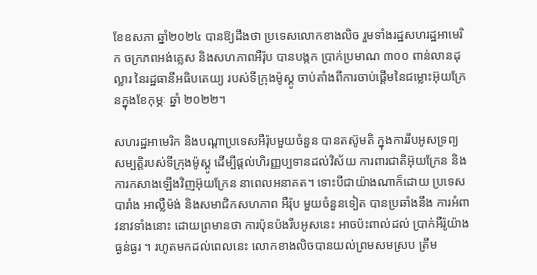ខែឧសភា ឆ្នាំ២០២៤ បានឱ្យដឹងថា ប្រទេសលោកខាងលិច រួមទាំងរដ្ឋសហរដ្ឋអាមេរិក ចក្រភពអង់គ្លេស និងសហភាពអឺរ៉ុប បានបង្កក ប្រាក់ប្រមាណ ៣០០ ពាន់លានដុល្លារ នៃរដ្ឋធានីអធិបតេយ្យ របស់ទីក្រុងម៉ូស្គូ ចាប់តាំងពីការចាប់ផ្តើមនៃជម្លោះអ៊ុយក្រែនក្នុងខែកុម្ភៈ ឆ្នាំ ២០២២។

សហរដ្ឋអាមេរិក និងបណ្តាប្រទេសអឺរ៉ុបមួយចំនួន បានតស៊ូមតិ ក្នុងការរឹបអូសទ្រព្យ សម្បត្តិរបស់ទីក្រុងម៉ូស្គូ ដើម្បីផ្តល់ហិរញ្ញប្បទានដល់វិស័យ ការពារជាតិអ៊ុយក្រែន និងការកសាងឡើងវិញអ៊ុយក្រែន នាពេលអនាគត។ ទោះបីជាយ៉ាងណាក៏ដោយ ប្រទេសបារាំង អាល្លឺម៉ង់ និងសមាជិកសហភាព អឺរ៉ុប មួយចំនួនទៀត បានប្រឆាំងនឹង ការអំពាវនាវទាំងនោះ ដោយព្រមានថា ការប៉ុនប៉ងរឹបអូសនេះ អាចប៉ះពាល់ដល់ ប្រាក់អឺរ៉ូយ៉ាងធ្ងន់ធ្ងរ ។ រហូតមកដល់ពេលនេះ លោកខាងលិចបានយល់ព្រមសមស្រប ត្រឹម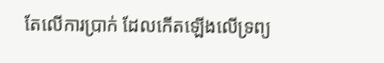តែលើការប្រាក់ ដែលកើតឡើងលើទ្រព្យ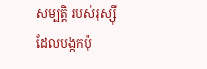សម្បត្តិ របស់រុស្ស៊ីដែលបង្កកប៉ុ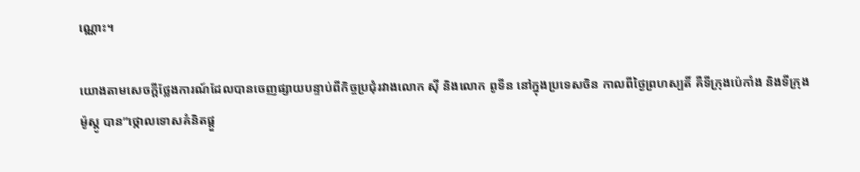ណ្ណោះ។

យោងតាមសេចក្តីថ្លែងការណ៍ដែលបានចេញផ្សាយបន្ទាប់ពីកិច្ចប្រជុំរវាងលោក ស៊ី និងលោក ពូទីន នៅក្នុងប្រទេសចិន កាលពីថ្ងៃព្រហស្បតិ៍ គឺទីក្រុងប៉េកាំង និងទីក្រុងម៉ូស្គូ បាន”ថ្កោលទោសគំនិតផ្តួ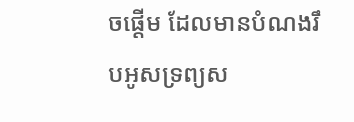ចផ្តើម ដែលមានបំណងរឹបអូសទ្រព្យស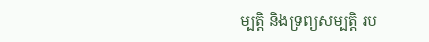ម្បត្តិ និងទ្រព្យសម្បត្តិ រប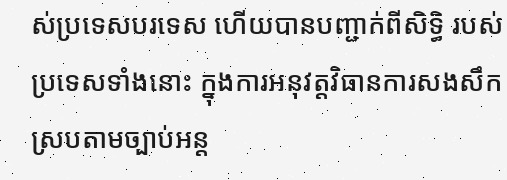ស់ប្រទេសបរទេស ហើយបានបញ្ជាក់ពីសិទ្ធិ របស់ប្រទេសទាំងនោះ ក្នុងការអនុវត្តវិធានការសងសឹកស្របតាមច្បាប់អន្ត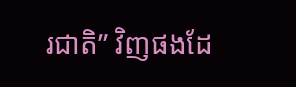រជាតិ” វិញផងដែ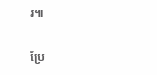រ៕

ប្រែ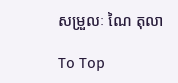សម្រួលៈ ណៃ តុលា

To Top